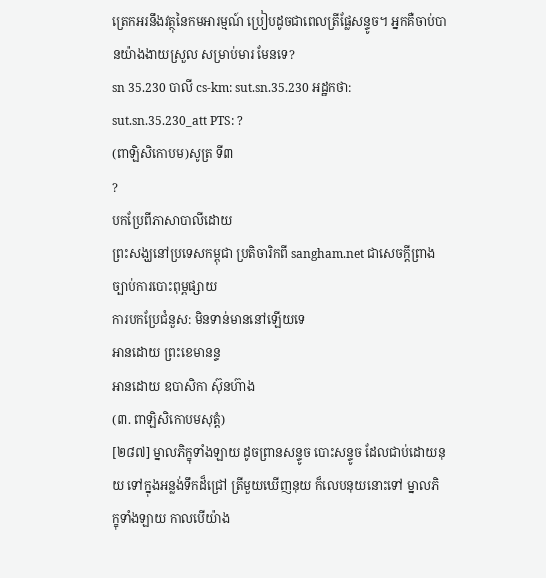ត្រេកអរនឹងវត្ថុនៃកមអារម្មណ៍ ប្រៀបដូចជាពេលត្រីផ្លែសន្ទូច។ អ្នកគឺចាប់បានយ៉ាងងាយស្រួល សម្រាប់មារ មែនទេ?
sn 35.230 បាលី cs-km: sut.sn.35.230 អដ្ឋកថា: sut.sn.35.230_att PTS: ?
(ពាឡិសិកោបម)សូត្រ ទី៣
?
បកប្រែពីភាសាបាលីដោយ
ព្រះសង្ឃនៅប្រទេសកម្ពុជា ប្រតិចារិកពី sangham.net ជាសេចក្តីព្រាងច្បាប់ការបោះពុម្ពផ្សាយ
ការបកប្រែជំនួស: មិនទាន់មាននៅឡើយទេ
អានដោយ ព្រះខេមានន្ទ
អានដោយ ឧបាសិកា ស៊ុនហ៊ាង
(៣. ពាឡិសិកោបមសុត្តំ)
[២៨៧] ម្នាលភិក្ខុទាំងឡាយ ដូចព្រានសន្ទូច បោះសន្ទូច ដែលជាប់ដោយនុយ ទៅក្នុងអន្លង់ទឹកដ៏ជ្រៅ ត្រីមួយឃើញនុយ ក៏លេបនុយនោះទៅ ម្នាលភិក្ខុទាំងឡាយ កាលបើយ៉ាង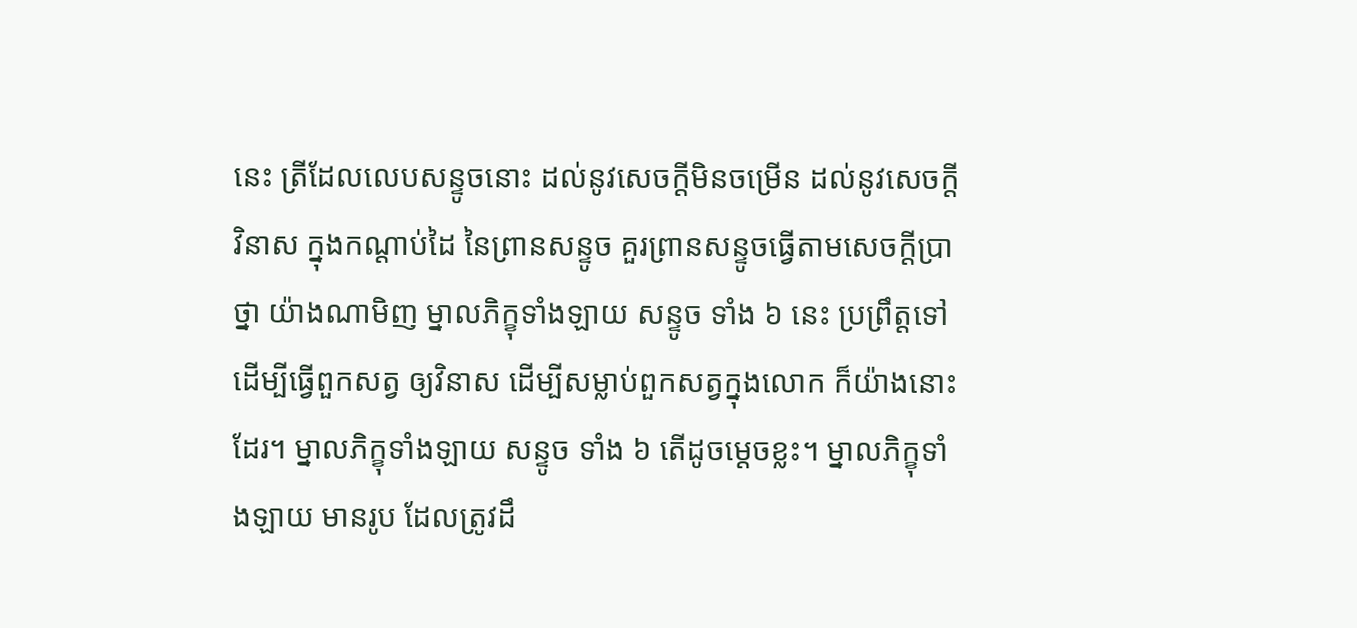នេះ ត្រីដែលលេបសន្ទូចនោះ ដល់នូវសេចក្តីមិនចម្រើន ដល់នូវសេចក្តីវិនាស ក្នុងកណ្តាប់ដៃ នៃព្រានសន្ទូច គួរព្រានសន្ទូចធ្វើតាមសេចក្តីប្រាថ្នា យ៉ាងណាមិញ ម្នាលភិក្ខុទាំងឡាយ សន្ទូច ទាំង ៦ នេះ ប្រព្រឹត្តទៅ ដើម្បីធ្វើពួកសត្វ ឲ្យវិនាស ដើម្បីសម្លាប់ពួកសត្វក្នុងលោក ក៏យ៉ាងនោះដែរ។ ម្នាលភិក្ខុទាំងឡាយ សន្ទូច ទាំង ៦ តើដូចម្តេចខ្លះ។ ម្នាលភិក្ខុទាំងឡាយ មានរូប ដែលត្រូវដឹ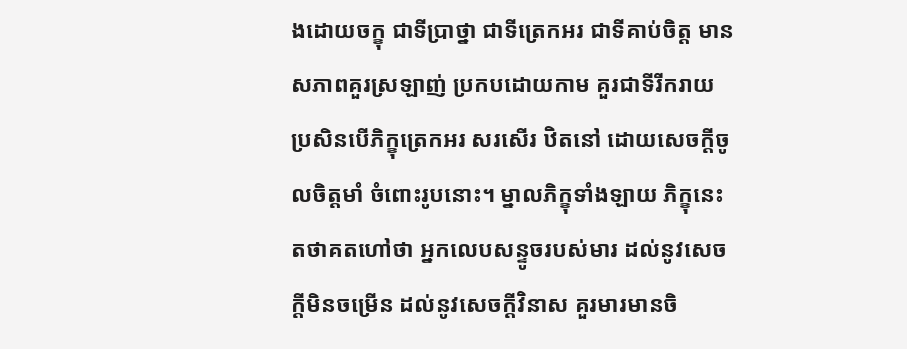ងដោយចក្ខុ ជាទីប្រាថ្នា ជាទីត្រេកអរ ជាទីគាប់ចិត្ត មានសភាពគួរស្រឡាញ់ ប្រកបដោយកាម គួរជាទីរីករាយ ប្រសិនបើភិក្ខុត្រេកអរ សរសើរ ឋិតនៅ ដោយសេចក្តីចូលចិត្តមាំ ចំពោះរូបនោះ។ ម្នាលភិក្ខុទាំងឡាយ ភិក្ខុនេះ តថាគតហៅថា អ្នកលេបសន្ទូចរបស់មារ ដល់នូវសេចក្តីមិនចម្រើន ដល់នូវសេចក្តីវិនាស គួរមារមានចិ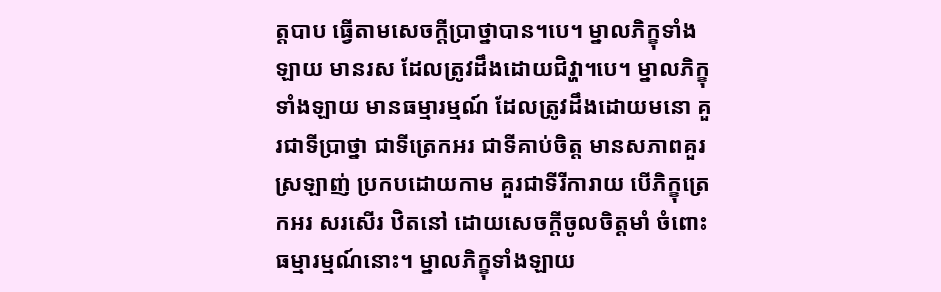ត្តបាប ធ្វើតាមសេចក្តីប្រាថ្នាបាន។បេ។ ម្នាលភិក្ខុទាំងឡាយ មានរស ដែលត្រូវដឹងដោយជិវ្ហា។បេ។ ម្នាលភិក្ខុទាំងឡាយ មានធម្មារម្មណ៍ ដែលត្រូវដឹងដោយមនោ គួរជាទីប្រាថ្នា ជាទីត្រេកអរ ជាទីគាប់ចិត្ត មានសភាពគួរស្រឡាញ់ ប្រកបដោយកាម គួរជាទីរីការាយ បើភិក្ខុត្រេកអរ សរសើរ ឋិតនៅ ដោយសេចក្តីចូលចិត្តមាំ ចំពោះធម្មារម្មណ៍នោះ។ ម្នាលភិក្ខុទាំងឡាយ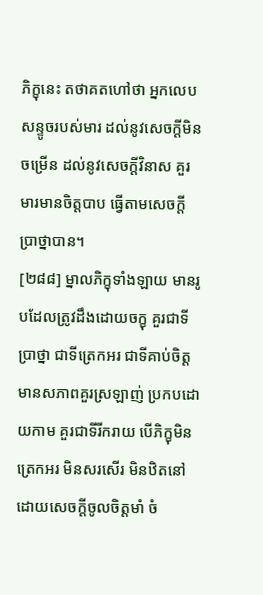ភិក្ខុនេះ តថាគតហៅថា អ្នកលេបសន្ទូចរបស់មារ ដល់នូវសេចក្តីមិនចម្រើន ដល់នូវសេចក្តីវិនាស គួរមារមានចិត្តបាប ធ្វើតាមសេចក្តីប្រាថ្នាបាន។
[២៨៨] ម្នាលភិក្ខុទាំងឡាយ មានរូបដែលត្រូវដឹងដោយចក្ខុ គួរជាទីប្រាថ្នា ជាទីត្រេកអរ ជាទីគាប់ចិត្ត មានសភាពគួរស្រឡាញ់ ប្រកបដោយកាម គួរជាទីរីករាយ បើភិក្ខុមិនត្រេកអរ មិនសរសើរ មិនឋិតនៅ ដោយសេចក្តីចូលចិត្តមាំ ចំ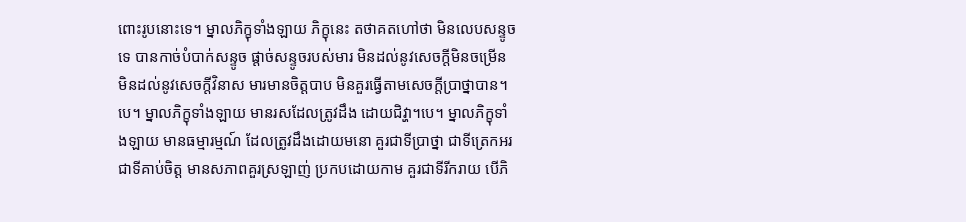ពោះរូបនោះទេ។ ម្នាលភិក្ខុទាំងឡាយ ភិក្ខុនេះ តថាគតហៅថា មិនលេបសន្ទូចទេ បានកាច់បំបាក់សន្ទូច ផ្តាច់សន្ទូចរបស់មារ មិនដល់នូវសេចក្តីមិនចម្រើន មិនដល់នូវសេចក្តីវិនាស មារមានចិត្តបាប មិនគួរធ្វើតាមសេចក្តីប្រាថ្នាបាន។បេ។ ម្នាលភិក្ខុទាំងឡាយ មានរសដែលត្រូវដឹង ដោយជិវ្ហា។បេ។ ម្នាលភិក្ខុទាំងឡាយ មានធម្មារម្មណ៍ ដែលត្រូវដឹងដោយមនោ គួរជាទីប្រាថ្នា ជាទីត្រេកអរ ជាទីគាប់ចិត្ត មានសភាពគួរស្រឡាញ់ ប្រកបដោយកាម គួរជាទីរីករាយ បើភិ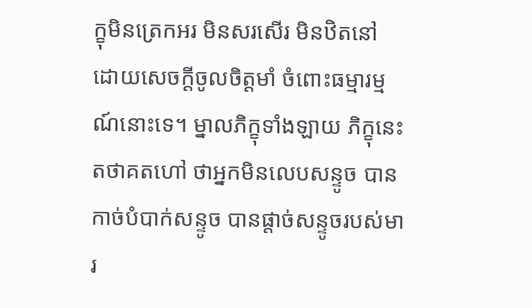ក្ខុមិនត្រេកអរ មិនសរសើរ មិនឋិតនៅ ដោយសេចក្តីចូលចិត្តមាំ ចំពោះធម្មារម្មណ៍នោះទេ។ ម្នាលភិក្ខុទាំងឡាយ ភិក្ខុនេះ តថាគតហៅ ថាអ្នកមិនលេបសន្ទូច បានកាច់បំបាក់សន្ទូច បានផ្តាច់សន្ទូចរបស់មារ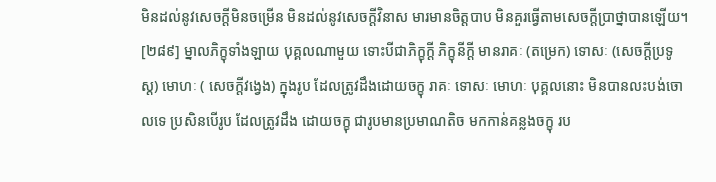មិនដល់នូវសេចក្តីមិនចម្រើន មិនដល់នូវសេចក្តីវិនាស មារមានចិត្តបាប មិនគួរធ្វើតាមសេចក្តីប្រាថ្នាបានឡើយ។
[២៨៩] ម្នាលភិក្ខុទាំងឡាយ បុគ្គលណាមួយ ទោះបីជាភិក្ខុក្តី ភិក្ខុនីក្តី មានរាគៈ (តម្រេក) ទោសៈ (សេចក្តីប្រទូស្ត) មោហៈ ( សេចក្តីវង្វេង) ក្នុងរូប ដែលត្រូវដឹងដោយចក្ខុ រាគៈ ទោសៈ មោហៈ បុគ្គលនោះ មិនបានលះបង់ចោលទេ ប្រសិនបើរូប ដែលត្រូវដឹង ដោយចក្ខុ ជារូបមានប្រមាណតិច មកកាន់គន្លងចក្ខុ រប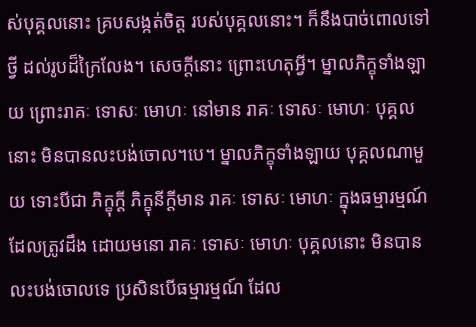ស់បុគ្គលនោះ គ្របសង្កត់ចិត្ត របស់បុគ្គលនោះ។ ក៏នឹងបាច់ពោលទៅថ្វី ដល់រូបដ៏ក្រៃលែង។ សេចក្តីនោះ ព្រោះហេតុអ្វី។ ម្នាលភិក្ខុទាំងឡាយ ព្រោះរាគៈ ទោសៈ មោហៈ នៅមាន រាគៈ ទោសៈ មោហៈ បុគ្គលនោះ មិនបានលះបង់ចោល។បេ។ ម្នាលភិក្ខុទាំងឡាយ បុគ្គលណាមួយ ទោះបីជា ភិក្ខុក្តី ភិក្ខុនីក្តីមាន រាគៈ ទោសៈ មោហៈ ក្នុងធម្មារម្មណ៍ ដែលត្រូវដឹង ដោយមនោ រាគៈ ទោសៈ មោហៈ បុគ្គលនោះ មិនបានលះបង់ចោលទេ ប្រសិនបើធម្មារម្មណ៍ ដែល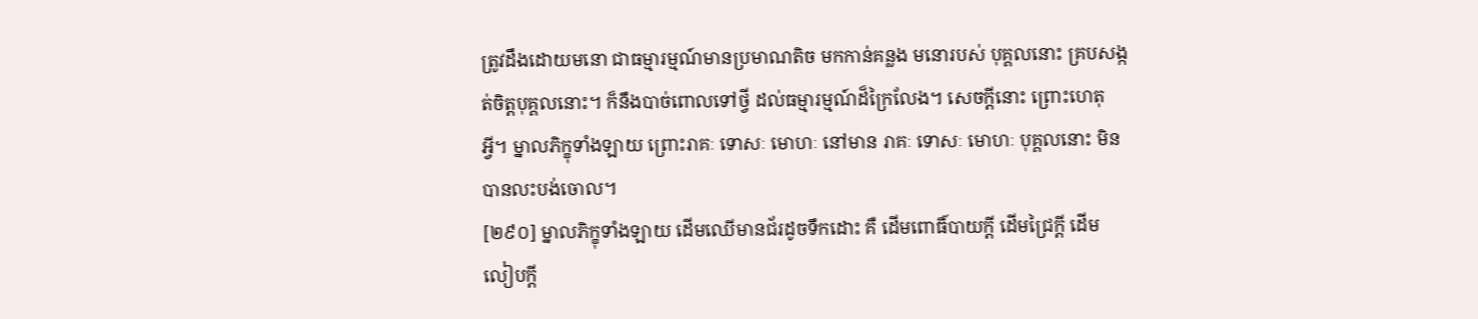ត្រូវដឹងដោយមនោ ជាធម្មារម្មណ៍មានប្រមាណតិច មកកាន់គន្លង មនោរបស់ បុគ្គលនោះ គ្របសង្កត់ចិត្តបុគ្គលនោះ។ ក៏នឹងបាច់ពោលទៅថ្វី ដល់ធម្មារម្មណ៍ដ៏ក្រៃលែង។ សេចក្តីនោះ ព្រោះហេតុអ្វី។ ម្នាលភិក្ខុទាំងឡាយ ព្រោះរាគៈ ទោសៈ មោហៈ នៅមាន រាគៈ ទោសៈ មោហៈ បុគ្គលនោះ មិនបានលះបង់ចោល។
[២៩០] ម្នាលភិក្ខុទាំងឡាយ ដើមឈើមានជ័រដូចទឹកដោះ គឺ ដើមពោធិ៍បាយក្តី ដើមជ្រៃក្តី ដើមលៀបក្តី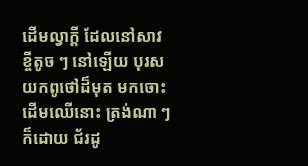ដើមល្វាក្តី ដែលនៅសាវខ្ចីតូច ៗ នៅឡើយ បុរសយកពូថៅដ៏មុត មកចោះដើមឈើនោះ ត្រង់ណា ៗ ក៏ដោយ ជ័រដូ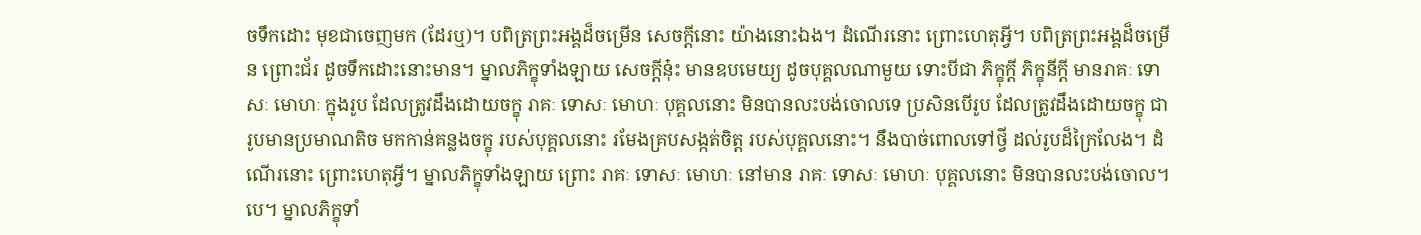ចទឹកដោះ មុខជាចេញមក (ដែរឬ)។ បពិត្រព្រះអង្គដ៏ចម្រើន សេចក្តីនោះ យ៉ាងនោះឯង។ ដំណើរនោះ ព្រោះហេតុអ្វី។ បពិត្រព្រះអង្គដ៏ចម្រើន ព្រោះជ័រ ដូចទឹកដោះនោះមាន។ ម្នាលភិក្ខុទាំងឡាយ សេចក្តីនុ៎ះ មានឧបមេយ្យ ដូចបុគ្គលណាមួយ ទោះបីជា ភិក្ខុក្តី ភិក្ខុនីក្តី មានរាគៈ ទោសៈ មោហៈ ក្នុងរូប ដែលត្រូវដឹងដោយចក្ខុ រាគៈ ទោសៈ មោហៈ បុគ្គលនោះ មិនបានលះបង់ចោលទេ ប្រសិនបើរូប ដែលត្រូវដឹងដោយចក្ខុ ជារូបមានប្រមាណតិច មកកាន់គន្លងចក្ខុ របស់បុគ្គលនោះ រមែងគ្របសង្កត់ចិត្ត របស់បុគ្គលនោះ។ នឹងបាច់ពោលទៅថ្វី ដល់រូបដ៏ក្រៃលែង។ ដំណើរនោះ ព្រោះហេតុអ្វី។ ម្នាលភិក្ខុទាំងឡាយ ព្រោះ រាគៈ ទោសៈ មោហៈ នៅមាន រាគៈ ទោសៈ មោហៈ បុគ្គលនោះ មិនបានលះបង់ចោល។បេ។ ម្នាលភិក្ខុទាំ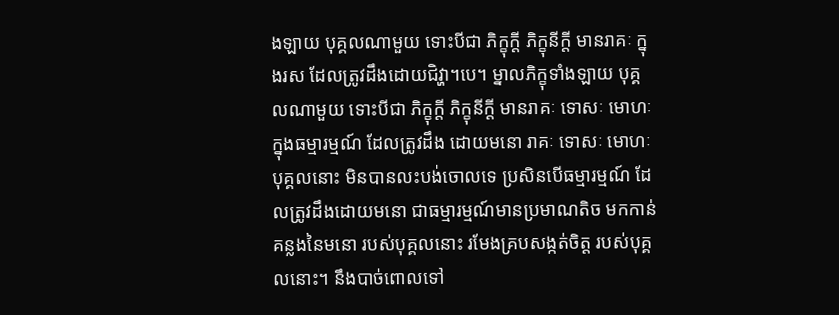ងឡាយ បុគ្គលណាមួយ ទោះបីជា ភិក្ខុក្តី ភិក្ខុនីក្តី មានរាគៈ ក្នុងរស ដែលត្រូវដឹងដោយជិវ្ហា។បេ។ ម្នាលភិក្ខុទាំងឡាយ បុគ្គលណាមួយ ទោះបីជា ភិក្ខុក្តី ភិក្ខុនីក្តី មានរាគៈ ទោសៈ មោហៈ ក្នុងធម្មារម្មណ៍ ដែលត្រូវដឹង ដោយមនោ រាគៈ ទោសៈ មោហៈ បុគ្គលនោះ មិនបានលះបង់ចោលទេ ប្រសិនបើធម្មារម្មណ៍ ដែលត្រូវដឹងដោយមនោ ជាធម្មារម្មណ៍មានប្រមាណតិច មកកាន់គន្លងនៃមនោ របស់បុគ្គលនោះ រមែងគ្របសង្កត់ចិត្ត របស់បុគ្គលនោះ។ នឹងបាច់ពោលទៅ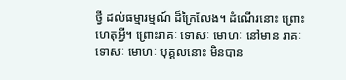ថ្វី ដល់ធម្មារម្មណ៍ ដ៏ក្រៃលែង។ ដំណើរនោះ ព្រោះហេតុអ្វី។ ព្រោះរាគៈ ទោសៈ មោហៈ នៅមាន រាគៈ ទោសៈ មោហៈ បុគ្គលនោះ មិនបាន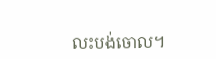លះបង់ចោល។